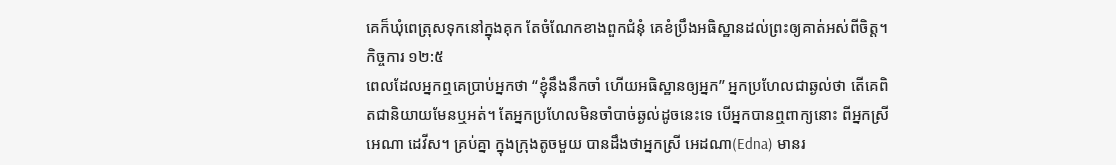គេក៏ឃុំពេត្រុសទុកនៅក្នុងគុក តែចំណែកខាងពួកជំនុំ គេខំប្រឹងអធិស្ឋានដល់ព្រះឲ្យគាត់អស់ពីចិត្ត។ កិច្ចការ ១២:៥
ពេលដែលអ្នកឮគេប្រាប់អ្នកថា “ខ្ញុំនឹងនឹកចាំ ហើយអធិស្ឋានឲ្យអ្នក” អ្នកប្រហែលជាឆ្ងល់ថា តើគេពិតជានិយាយមែនឬអត់។ តែអ្នកប្រហែលមិនចាំបាច់ឆ្ងល់ដូចនេះទេ បើអ្នកបានឮពាក្យនោះ ពីអ្នកស្រីអេណា ដេវីស។ គ្រប់គ្នា ក្នុងក្រុងតូចមួយ បានដឹងថាអ្នកស្រី អេដណា(Edna) មានរ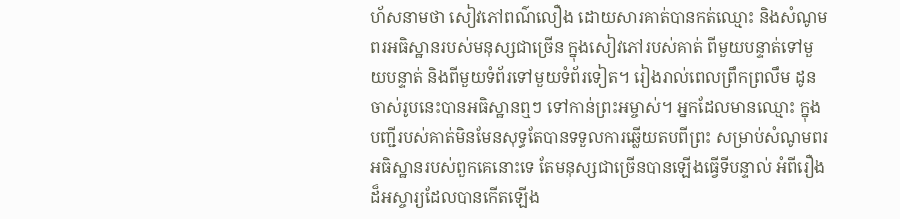ហ័សនាមថា សៀវភៅពណ៌លឿង ដោយសារគាត់បានកត់ឈ្មោះ និងសំណូមពរអធិស្ឋានរបស់មនុស្សជាច្រើន ក្នុងសៀវភៅរបស់គាត់ ពីមួយបន្ទាត់ទៅមួយបន្ទាត់ និងពីមួយទំព័រទៅមួយទំព័រទៀត។ រៀងរាល់ពេលព្រឹកព្រលឹម ដូនចាស់រូបនេះបានអធិស្ឋានឮៗ ទៅកាន់ព្រះអម្ចាស់។ អ្នកដែលមានឈ្មោះ ក្នុងបញ្ជីរបស់គាត់មិនមែនសុទ្ធតែបានទទួលការឆ្លើយតបពីព្រះ សម្រាប់សំណូមពរអធិស្ឋានរបស់ពួកគេនោះទេ តែមនុស្សជាច្រើនបានឡើងធ្វើទីបន្ទាល់ អំពីរឿងដ៏អស្ចារ្យដែលបានកើតឡើង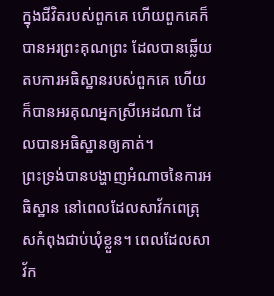ក្នុងជីវិតរបស់ពួកគេ ហើយពួកគេក៏បានអរព្រះគុណព្រះ ដែលបានឆ្លើយតបការអធិស្ឋានរបស់ពួកគេ ហើយក៏បានអរគុណអ្នកស្រីអេដណា ដែលបានអធិស្ឋានឲ្យគាត់។
ព្រះទ្រង់បានបង្ហាញអំណាចនៃការអធិស្ឋាន នៅពេលដែលសាវ័កពេត្រុសកំពុងជាប់ឃុំខ្លួន។ ពេលដែលសាវ័ក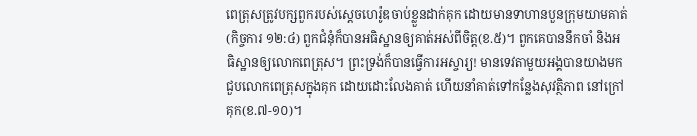ពេត្រុសត្រូវបក្សពួករបស់ស្តេចហេរ៉ូឌចាប់ខ្លួនដាក់គុក ដោយមានទាហានបួនក្រុមយាមគាត់(កិច្ចការ ១២:៤) ពួកជំនុំក៏បានអធិស្ឋានឲ្យគាត់អស់ពីចិត្ត(ខ.៥)។ ពួកគេបាននឹកចាំ និងអធិស្ឋានឲ្យលោកពេត្រុស។ ព្រះទ្រង់ក៏បានធ្វើការអស្ចារ្យ! មានទេវតាមួយអង្គបានយាងមកជួបលោកពេត្រុសក្នុងគុក ដោយដោះលែងគាត់ ហើយនាំគាត់ទៅកន្លែងសុវត្ថិភាព នៅក្រៅគុក(ខ.៧-១០)។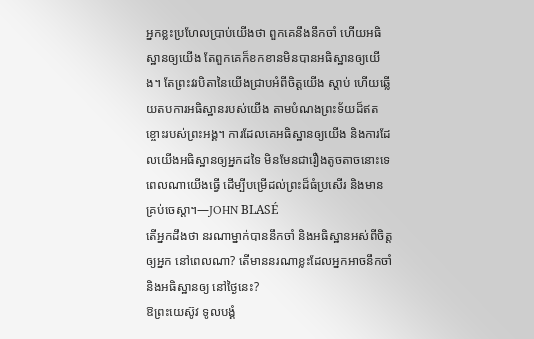អ្នកខ្លះប្រហែលប្រាប់យើងថា ពួកគេនឹងនឹកចាំ ហើយអធិស្ឋានឲ្យយើង តែពួកគេក៏ខកខានមិនបានអធិស្ឋានឲ្យយើង។ តែព្រះវរបិតានៃយើងជ្រាបអំពីចិត្តយើង ស្តាប់ ហើយឆ្លើយតបការអធិស្ឋានរបស់យើង តាមបំណងព្រះទ័យដ៏ឥតខ្ចោះរបស់ព្រះអង្គ។ ការដែលគេអធិស្ឋានឲ្យយើង និងការដែលយើងអធិស្ឋានឲ្យអ្នកដទៃ មិនមែនជារឿងតូចតាចនោះទេ ពេលណាយើងធ្វើ ដើម្បីបម្រើដល់ព្រះដ៏ធំប្រសើរ និងមានគ្រប់ចេស្តា។—JOHN BLASÉ
តើអ្នកដឹងថា នរណាម្នាក់បាននឹកចាំ និងអធិស្ឋានអស់ពីចិត្តឲ្យអ្នក នៅពេលណា? តើមាននរណាខ្លះដែលអ្នកអាចនឹកចាំ និងអធិស្ឋានឲ្យ នៅថ្ងៃនេះ?
ឱព្រះយេស៊ូវ ទូលបង្គំ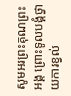សូមអរព្រះគុណព្រះអង្គ ព្រោះទូលបង្គំថ្វាយការខ្វល់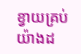ខ្វាយគ្រប់យ៉ាងដ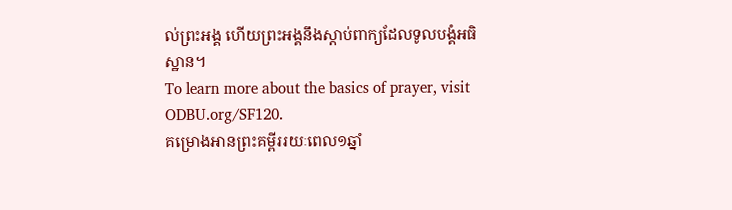ល់ព្រះអង្គ ហើយព្រះអង្គនឹងស្តាប់ពាក្យដែលទូលបង្គំអធិស្ឋាន។
To learn more about the basics of prayer, visit ODBU.org/SF120.
គម្រោងអានព្រះគម្ពីររយៈពេល១ឆ្នាំ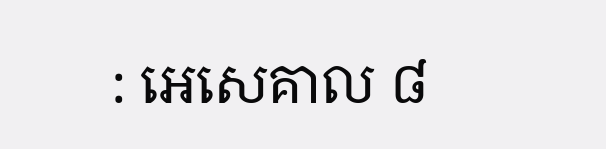: អេសេគាល ៨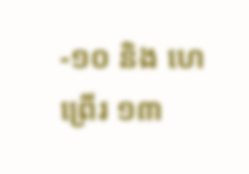-១០ និង ហេព្រើរ ១៣